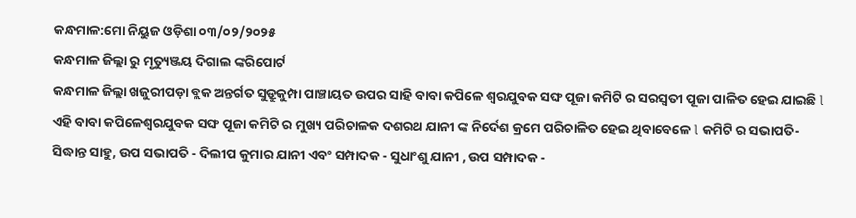କନ୍ଧମାଳ:ମୋ ନିୟୁଜ ଓଡ଼ିଶା ୦୩/୦୨/୨୦୨୫
କନ୍ଧମାଳ ଜିଲ୍ଲା ରୁ ମୃତ୍ୟୁଞ୍ଜୟ ଦିଗାଲ ଙ୍କରିପୋର୍ଟ
କନ୍ଧମାଳ ଜିଲ୍ଲା ଖଜୁରୀପଡ଼ା ବ୍ଲକ ଅନ୍ତର୍ଗତ ସୁଡ୍ରୁକୁମ୍ପା ପାଞ୍ଚାୟତ ଉପର ସାହି ବାବା କପିଳେ ଶ୍ୱରଯୁବକ ସଙ୍ଘ ପୂଜା କମିଟି ର ସରସ୍ବତୀ ପୂଜା ପାଳିତ ହେଇ ଯାଇଛି l ଏହି ବାବା କପିଳେଶ୍ଵରଯୁବକ ସଙ୍ଘ ପୂଜା କମିଟି ର ମୁଖ୍ୟ ପରିଚାଳକ ଦଶରଥ ଯାନୀ ଙ୍କ ନିର୍ଦେଶ କ୍ରମେ ପରିଚାଳିତ ହେଇ ଥିବାବେଳେ l କମିଟି ର ସଭାପତି-ସିଦ୍ଧାନ୍ତ ସାହୁ, ଉପ ସଭାପତି - ଦିଲୀପ କୁମାର ଯାନୀ ଏବଂ ସମ୍ପାଦକ - ସୁଧାଂଶୁ ଯାନୀ , ଉପ ସମ୍ପାଦକ -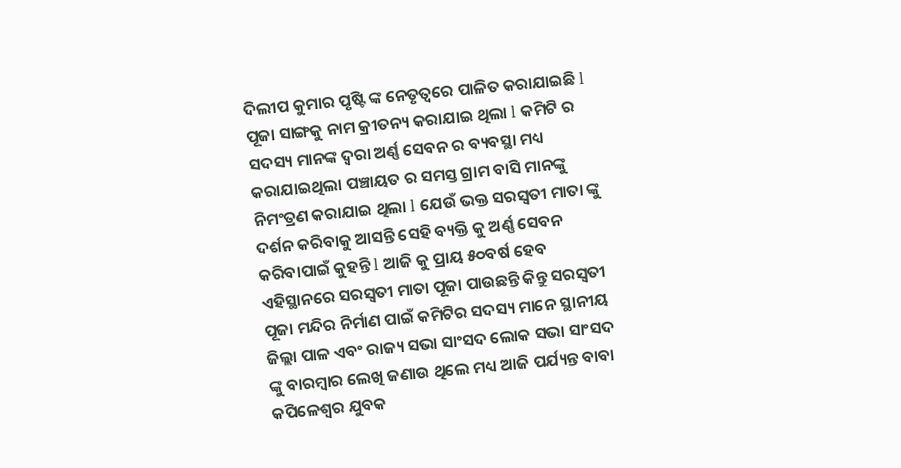ଦିଲୀପ କୁମାର ପୃଷ୍ଟି ଙ୍କ ନେତୃତ୍ୱରେ ପାଳିତ କରାଯାଇଛି l ପୂଜା ସାଙ୍ଗକୁ ନାମ କ୍ରୀତନ୍ୟ କରାଯାଇ ଥିଲା l କମିଟି ର ସଦସ୍ୟ ମାନଙ୍କ ଦ୍ୱରା ଅର୍ଣ୍ଣ ସେବନ ର ବ୍ୟବସ୍ଥା ମଧ୍ୟ କରାଯାଇଥିଲା ପଞ୍ଚାୟତ ର ସମସ୍ତ ଗ୍ରାମ ବାସି ମାନଙ୍କୁ ନିମଂତ୍ରଣ କରାଯାଇ ଥିଲା l ଯେଉଁ ଭକ୍ତ ସରସ୍ବତୀ ମାତା ଙ୍କୁ ଦର୍ଶନ କରିବାକୁ ଆସନ୍ତି ସେହି ବ୍ୟକ୍ତି କୁ ଅର୍ଣ୍ଣ ସେବନ କରିବାପାଇଁ କୁହନ୍ତି l ଆଜି କୁ ପ୍ରାୟ ୫୦ବର୍ଷ ହେବ ଏହିସ୍ଥାନରେ ସରସ୍ବତୀ ମାତା ପୂଜା ପାଉଛନ୍ତି କିନ୍ତୁ ସରସ୍ବତୀ ପୂଜା ମନ୍ଦିର ନିର୍ମାଣ ପାଇଁ କମିଟିର ସଦସ୍ୟ ମାନେ ସ୍ଥାନୀୟ ଜିଲ୍ଲା ପାଳ ଏବଂ ରାଜ୍ୟ ସଭା ସାଂସଦ ଲୋକ ସଭା ସାଂସଦ ଙ୍କୁ ବାରମ୍ବାର ଲେଖି ଜଣାଉ ଥିଲେ ମଧ୍ୟ ଆଜି ପର୍ଯ୍ୟନ୍ତ ବାବା କପିଳେଶ୍ଵର ଯୁବକ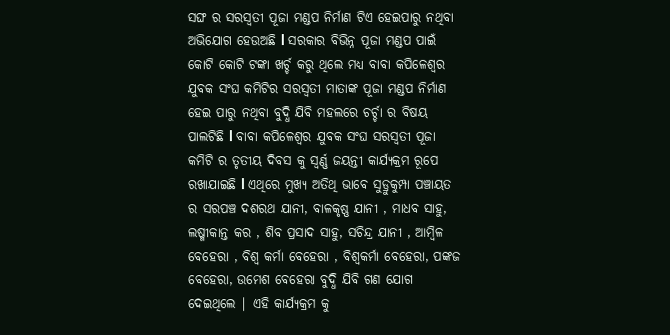ସଙ୍ଘ ର ସରସ୍ବତୀ ପୂଜା ମଣ୍ଡପ ନିର୍ମାଣ ଟିଏ ହେଇପାରୁ ନଥିବା ଅଭିଯୋଗ ହେଉଅଛି l ସରକାର ବିଭିନ୍ନ ପୂଜା ମଣ୍ଡପ ପାଇଁ କୋଟି କୋଟି ଟଙ୍କା ଖର୍ଚ୍ଚ କରୁ ଥିଲେ ମଧ୍ୟ ବାବା କପିଳେଶ୍ଵର ଯୁବକ ସଂଘ କମିଟିର ସରସ୍ବତୀ ମାତାଙ୍କ ପୂଜା ମଣ୍ଡପ ନିର୍ମାଣ ହେଇ ପାରୁ ନଥିବା ବୁଦ୍ଧି ଯିବି ମହଲରେ ଚର୍ଚ୍ଚା ର ବିଷୟ ପାଲଟିଛି l ବାବା କପିଳେଶ୍ଵର ଯୁବକ ସଂଘ ସରସ୍ବତୀ ପୂଜା କମିଟି ର ତୃତୀୟ ଦିବସ କୁ ସ୍ବର୍ଣ୍ଣ ଜୟନ୍ତୀ କାର୍ଯ୍ୟକ୍ରମ ରୂପେ ରଖାଯାଇଛି l ଏଥିରେ ମୁଖ୍ୟ ଅତିଥି ଭାବେ ସୁଡ୍ରୁକୁମ୍ପା ପଞ୍ଚାୟତ ର ସରପଞ୍ଚ ଦଶରଥ ଯାନୀ, ବାଳକୃଷ୍ଣ ଯାନୀ , ମାଧବ ସାହୁ, ଲଷ୍ମୀକାନ୍ତ କର , ଶିବ ପ୍ରସାଦ ସାହୁ, ସଚିନ୍ଦ୍ର ଯାନୀ , ଆମ୍ବିଳ ବେହେରା , ବିଶ୍ୱ କର୍ମା ବେହେରା , ବିଶ୍ୱକର୍ମା ବେହେରା, ପଙ୍କଜ ବେହେରା, ଉମେଶ ବେହେରା ବୁଦ୍ଧି ଯିବି ଗଣ ଯୋଗ ଦେଇଥିଲେ | ଏହି କାର୍ଯ୍ୟକ୍ରମ କୁ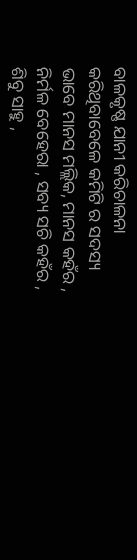ବାଳକୃଷ୍ଣ ଯାନୀ କରିଚାଳନା କରିଥିବାବେଳେ କମିଟି ର ସଦସ୍ୟ ଭାବେ ମାନସ ମଲ୍ଲିକ, ମାନସ କହଁର , ନିର୍ମଳ ବେହେରା , ସବ୍ୟ ସଚି କହଁର , ଶିବୁ ସାହୁ ,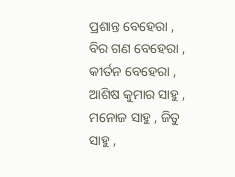ପ୍ରଶାନ୍ତ ବେହେରା , ବିର ଗଣ ବେହେରା , କୀର୍ତନ ବେହେରା , ଆଶିଷ କୁମାର ସାହୁ , ମନୋଜ ସାହୁ , ଜିତୁ ସାହୁ ,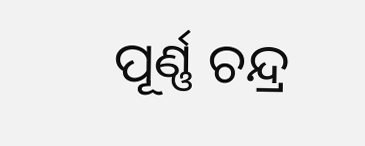ପୂର୍ଣ୍ଣ ଚନ୍ଦ୍ର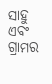ସାହୁ ଏବଂ ଗ୍ରାମର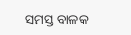ସମସ୍ତ ବାଳକ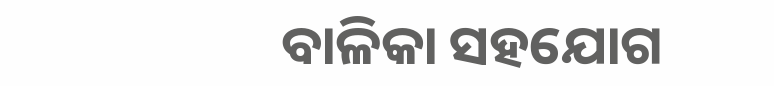ବାଳିକା ସହଯୋଗ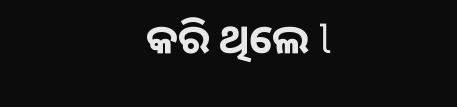କରି ଥିଲେ l